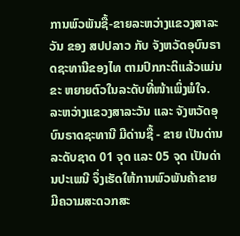ການພົວພັນຊື້-ຂາຍລະຫວ່າງແຂວງສາລະວັນ ຂອງ ສປປລາວ ກັບ ຈັງຫວັດອຸບົນຣາດຊະທານີຂອງໄທ ຕາມປົກກະຕິແລ້ວແມ່ນຂະ ຫຍາຍຕົວໃນລະດັບທີ່ໜ້າເພິ່ງພໍໃຈ. ລະຫວ່າງແຂວງສາລະວັນ ແລະ ຈັງຫວັດອຸບົນຣາດຊະທານີ ມີດ່ານຊື້ - ຂາຍ ເປັນດ່ານລະດັບຊາດ 01 ຈຸດ ແລະ 05 ຈຸດ ເປັນດ່ານປະເພນີ ຈຶ່ງເຮັດໃຫ້ການພົວພັນຄ້າຂາຍມີຄວາມສະດວກສະ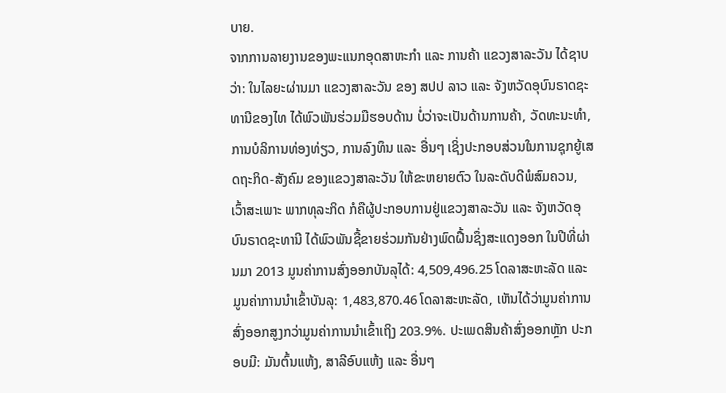ບາຍ.
ຈາກການລາຍງານຂອງພະແນກອຸດສາຫະກຳ ແລະ ການຄ້າ ແຂວງສາລະວັນ ໄດ້ຊາບວ່າ: ໃນໄລຍະຜ່ານມາ ແຂວງສາລະວັນ ຂອງ ສປປ ລາວ ແລະ ຈັງຫວັດອຸບົນຣາດຊະທານີຂອງໄທ ໄດ້ພົວພັນຮ່ວມມືຮອບດ້ານ ບໍ່ວ່າຈະເປັນດ້ານການຄ້າ, ວັດທະນະທຳ, ການບໍລິການທ່ອງທ່ຽວ, ການລົງທຶນ ແລະ ອື່ນໆ ເຊິ່ງປະກອບສ່ວນໃນການຊຸກຍູ້ເສດຖະກິດ-ສັງຄົມ ຂອງແຂວງສາລະວັນ ໃຫ້ຂະຫຍາຍຕົວ ໃນລະດັບດີພໍສົມຄວນ, ເວົ້າສະເພາະ ພາກທຸລະກິດ ກໍຄືຜູ້ປະກອບການຢູ່ແຂວງສາລະວັນ ແລະ ຈັງຫວັດອຸບົນຣາດຊະທານີ ໄດ້ພົວພັນຊື້ຂາຍຮ່ວມກັນຢ່າງພົດຝື້ນຊຶ່ງສະແດງອອກ ໃນປີທີ່ຜ່ານມາ 2013 ມູນຄ່າການສົ່ງອອກບັນລຸໄດ້: 4,509,496.25 ໂດລາສະຫະລັດ ແລະ ມູນຄ່າການນຳເຂົ້າບັນລຸ: 1,483,870.46 ໂດລາສະຫະລັດ, ເຫັນໄດ້ວ່າມູນຄ່າການສົ່ງອອກສູງກວ່າມູນຄ່າການນຳເຂົ້າເຖິງ 203.9%. ປະເພດສິນຄ້າສົ່ງອອກຫຼັກ ປະກອບມີ: ມັນຕົ້ນແຫ້ງ, ສາລີອົບແຫ້ງ ແລະ ອື່ນໆ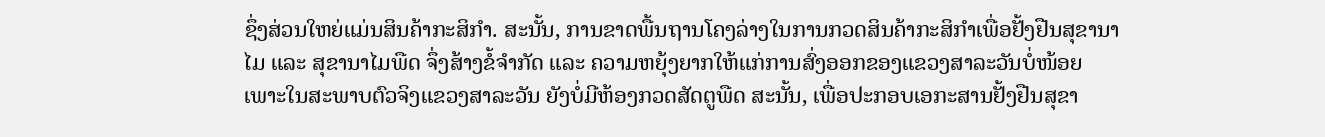ຊຶ່ງສ່ວນໃຫຍ່ແມ່ນສິນຄ້າກະສິກຳ. ສະນັ້ນ, ການຂາດພື້ນຖານໂຄງລ່າງໃນການກວດສິນຄ້າກະສິກຳເພື່ອຢັ້ງຢືນສຸຂານາໄມ ແລະ ສຸຂານາໄມພືດ ຈຶ່ງສ້າງຂໍ້ຈຳກັດ ແລະ ຄວາມຫຍຸ້ງຍາກໃຫ້ແກ່ການສົ່ງອອກຂອງແຂວງສາລະວັນບໍ່ໜ້ອຍ ເພາະໃນສະພາບຕົວຈິງແຂວງສາລະວັນ ຍັງບໍ່ມີຫ້ອງກວດສັດຕູພືດ ສະນັ້ນ, ເພື່ອປະກອບເອກະສານຢັ້ງຢືນສຸຂາ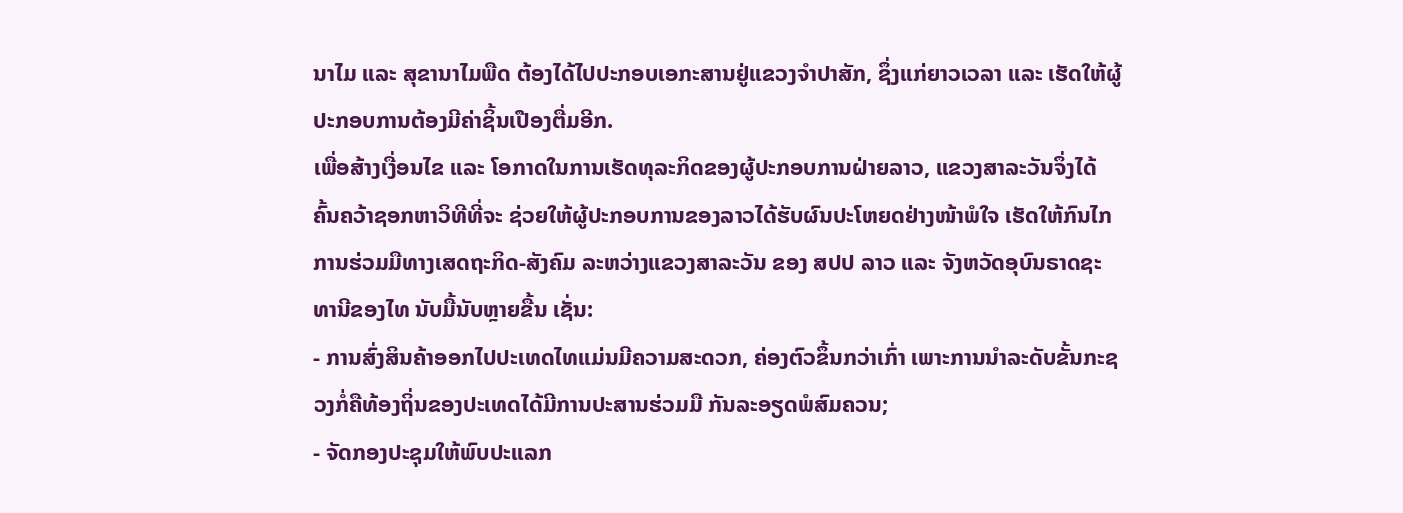ນາໄມ ແລະ ສຸຂານາໄມພືດ ຕ້ອງໄດ້ໄປປະກອບເອກະສານຢູ່ແຂວງຈຳປາສັກ, ຊຶ່ງແກ່ຍາວເວລາ ແລະ ເຮັດໃຫ້ຜູ້ປະກອບການຕ້ອງມີຄ່າຊິ້ນເປືອງຕື່ມອີກ.
ເພື່ອສ້າງເງື່ອນໄຂ ແລະ ໂອກາດໃນການເຮັດທຸລະກິດຂອງຜູ້ປະກອບການຝ່າຍລາວ, ແຂວງສາລະວັນຈຶ່ງໄດ້ຄົ້ນຄວ້າຊອກຫາວິທີທີ່ຈະ ຊ່ວຍໃຫ້ຜູ້ປະກອບການຂອງລາວໄດ້ຮັບຜົນປະໂຫຍດຢ່າງໜ້າພໍໃຈ ເຮັດໃຫ້ກົນໄກການຮ່ວມມືທາງເສດຖະກິດ-ສັງຄົມ ລະຫວ່າງແຂວງສາລະວັນ ຂອງ ສປປ ລາວ ແລະ ຈັງຫວັດອຸບົນຣາດຊະທານີຂອງໄທ ນັບມື້ນັບຫຼາຍຂື້ນ ເຊັ່ນ:
- ການສົ່ງສິນຄ້າອອກໄປປະເທດໄທແມ່ນມີຄວາມສະດວກ, ຄ່ອງຕົວຂຶ້ນກວ່າເກົ່າ ເພາະການນຳລະດັບຂັ້ນກະຊວງກໍ່ຄືທ້ອງຖິ່ນຂອງປະເທດໄດ້ມີການປະສານຮ່ວມມື ກັນລະອຽດພໍສົມຄວນ;
- ຈັດກອງປະຊຸມໃຫ້ພົບປະແລກ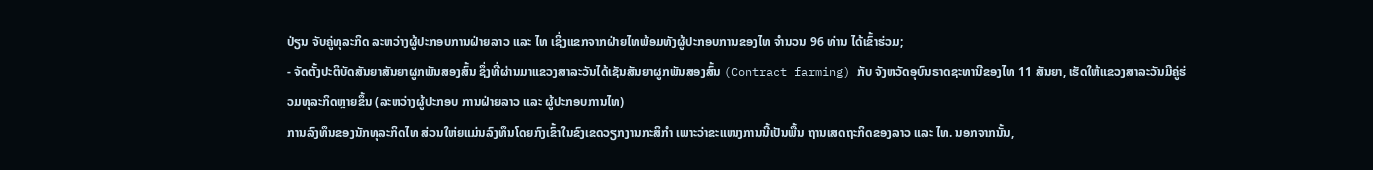ປ່ຽນ ຈັບຄູ່ທຸລະກິດ ລະຫວ່າງຜູ້ປະກອບການຝ່າຍລາວ ແລະ ໄທ ເຊິ່ງແຂກຈາກຝ່າຍໄທພ້ອມທັງຜູ້ປະກອບການຂອງໄທ ຈຳນວນ 96 ທ່ານ ໄດ້ເຂົ້າຮ່ວມ;
- ຈັດຕັ້ງປະຕິບັດສັນຍາສັນຍາຜູກພັນສອງສົ້ນ ຊຶ່ງທີ່ຜ່ານມາແຂວງສາລະວັນໄດ້ເຊັນສັນຍາຜູກພັນສອງສົ້ນ (Contract farming) ກັບ ຈັງຫວັດອຸບົນຣາດຊະທານີຂອງໄທ 11 ສັນຍາ, ເຮັດໃຫ້ແຂວງສາລະວັນມີຄູ່ຮ່ວມທຸລະກິດຫຼາຍຂຶ້ນ (ລະຫວ່າງຜູ້ປະກອບ ການຝ່າຍລາວ ແລະ ຜູ້ປະກອບການໄທ)
ການລົງທຶນຂອງນັກທຸລະກິດໄທ ສ່ວນໃຫ່ຍແມ່ນລົງທຶນໂດຍກົງເຂົ້າໃນຂົງເຂດວຽກງານກະສິກຳ ເພາະວ່າຂະແໜງການນີ້ເປັນພື້ນ ຖານເສດຖະກິດຂອງລາວ ແລະ ໄທ. ນອກຈາກນັ້ນ,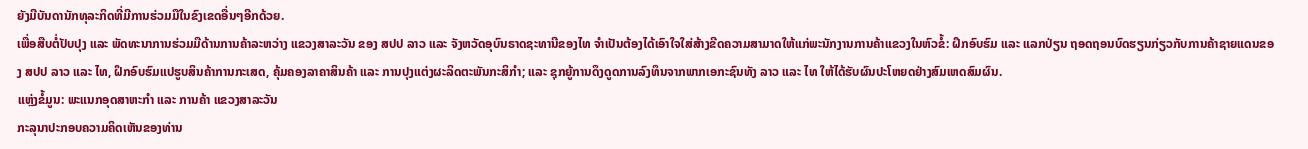ຍັງມີບັນດານັກທຸລະກິດທີ່ມີການຮ່ວມມືໃນຂົງເຂດອື່ນໆອີກດ້ວຍ.
ເພື່ອສືບຕໍ່ປັບປຸງ ແລະ ພັດທະນາການຮ່ວມມືດ້ານການຄ້າລະຫວ່າງ ແຂວງສາລະວັນ ຂອງ ສປປ ລາວ ແລະ ຈັງຫວັດອຸບົນຣາດຊະທານີຂອງໄທ ຈຳເປັນຕ້ອງໄດ້ເອົາໃຈໃສ່ສ້າງຂີດຄວາມສາມາດໃຫ້ແກ່ພະນັກງານການຄ້າແຂວງໃນຫົວຂໍ້: ຝຶກອົບຮົມ ແລະ ແລກປ່ຽນ ຖອດຖອນບົດຮຽນກ່ຽວກັບການຄ້າຊາຍແດນຂອງ ສປປ ລາວ ແລະ ໄທ, ຝຶກອົບຮົມແປຮູບສິນຄ້າການກະເສດ, ຄຸ້ມຄອງລາຄາສິນຄ້າ ແລະ ການປຸງແຕ່ງຜະລິດຕະພັນກະສິກຳ; ແລະ ຊຸກຍູ້ການດຶງດູດການລົງທຶນຈາກພາກເອກະຊົນທັງ ລາວ ແລະ ໄທ ໃຫ້ໄດ້ຮັບຜົນປະໂຫຍດຢ່າງສົມເຫດສົມຜົນ.
ແຫຼ່ງຂໍ້ມູນ: ພະແນກອຸດສາຫະກຳ ແລະ ການຄ້າ ແຂວງສາລະວັນ
ກະລຸນາປະກອບຄວາມຄິດເຫັນຂອງທ່ານ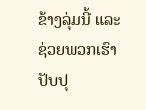ຂ້າງລຸ່ມນີ້ ແລະຊ່ວຍພວກເຮົາປັບປຸ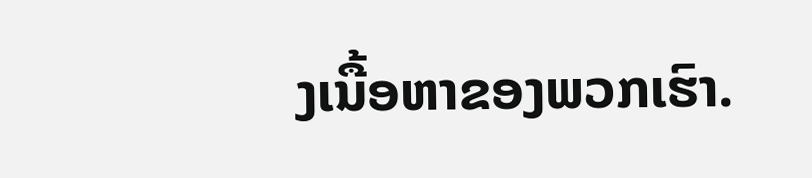ງເນື້ອຫາຂອງພວກເຮົາ.